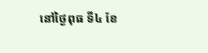នៅថ្ងៃពុធ ទី៤ ខែ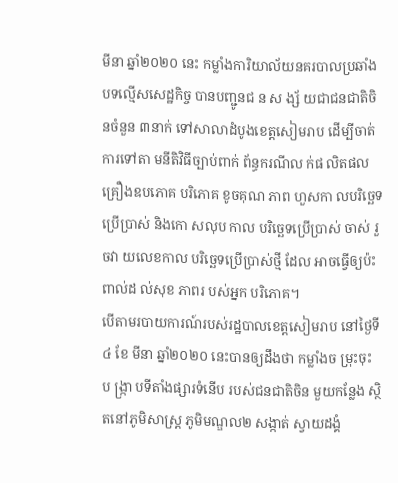មីនា ឆ្នាំ២០២០ នេះ កម្លាំងការិយាល័យនគរបាលប្រឆាំងបទល្មើសសេដ្ឋកិច្ច បានបញ្ជូនជ ន ស ង្ស័ យជាជនជាតិចិនចំនួន ៣នាក់ ទៅសាលាដំបូងខេត្តសៀមរាប ដើម្បីចាត់ ការទៅតា មនីតិវិធីច្បាប់ពាក់ ព័ន្ធករណីល ក់ផ លិតផលគ្រឿងឧបភោគ បរិភោគ ខូចគុណ ភាព ហួសកា លបរិច្ឆេទប្រើប្រាស់ និងកោ សលុប កាល បរិច្ឆេទប្រើប្រាស់ ចាស់ រួចវា យលេខកាល បរិច្ឆេទប្រើប្រាស់ថ្មី ដែល អាចធ្វើឲ្យប៉ះពាល់ដ ល់សុខ ភាពរ បស់អ្នក បរិភោគ។
បើតាមរបាយការណ៍របស់រដ្ឋបាលខេត្តសៀមរាប នៅថ្ងៃទី៤ ខែ មីនា ឆ្នាំ២០២០ នេះបានឲ្យដឹងថា កម្លាំងច ម្រុះចុះ ប ង្ក្រា បទីតាំងផ្សារទំនើប របស់ជនជាតិចិន មួយកន្លែង ស្ថិតនៅភូមិសាស្ត្រ ភូមិមណ្ឌល២ សង្កាត់ ស្វាយដង្គំ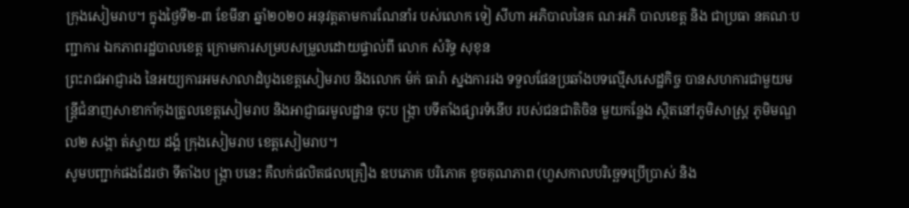ក្រុងសៀមរាប។ ក្នុងថ្ងៃទី២-៣ ខែមីនា ឆ្នាំ២០២០ អនុវត្តតាមការណែនាំរ បស់លោក ទៀ សីហា អភិបាលនៃគ ណៈអភិ បាលខេត្ត និង ជាប្រធា នគណៈបញ្ជាការ ឯកភាពរដ្ឋបាលខេត្ត ក្រោមការសម្របសម្រួលដោយផ្ទាល់ពី លោក សំរិទ្ធ សុខុន
ព្រះរាជអាជ្ញារង នៃអយ្យការអមសាលាដំបូងខេត្តសៀមរាប និងលោក ម៉ក់ ធារ៉ា ស្នងការរង ទទួលផែនប្រឆាំងបទល្មើសសេដ្ឋកិច្ច បានសហការជាមួយមន្ត្រីជំនាញសាខាកាំកុងត្រូលខេត្តសៀមរាប និងអាជ្ញាធរមូលដ្ឋាន ចុះប ង្ក្រា បទីតាំងផ្សារទំនើប របស់ជនជាតិចិន មួយកន្លែង ស្ថិតនៅភូមិសាស្ត្រ ភូមិមណ្ឌល២ សង្កា ត់ស្វាយ ដង្គំ ក្រុងសៀមរាប ខេត្តសៀមរាប។
សូមបញ្ជាក់ផងដែរថា ទីតាំងប ង្ក្រា បនេះ គឺលក់ផលិតផលគ្រឿង ឧបភោគ បរិភោគ ខូចគុណភាព (ហួសកាលបរិច្ឆេទប្រើប្រាស់ និង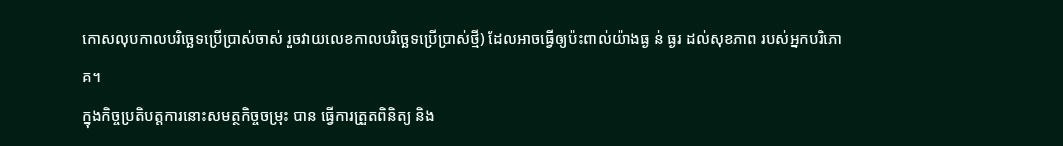កោសលុបកាលបរិច្ឆេទប្រើប្រាស់ចាស់ រួចវាយលេខកាលបរិច្ឆេទប្រើប្រាស់ថ្មី) ដែលអាចធ្វើឲ្យប៉ះពាល់យ៉ាងធ្ង ន់ ធ្ងរ ដល់សុខភាព របស់អ្នកបរិភោគ។
ក្នុងកិច្ចប្រតិបត្តការនោះសមត្ថកិច្ចចម្រុះ បាន ធ្វើការត្រួតពិនិត្យ និង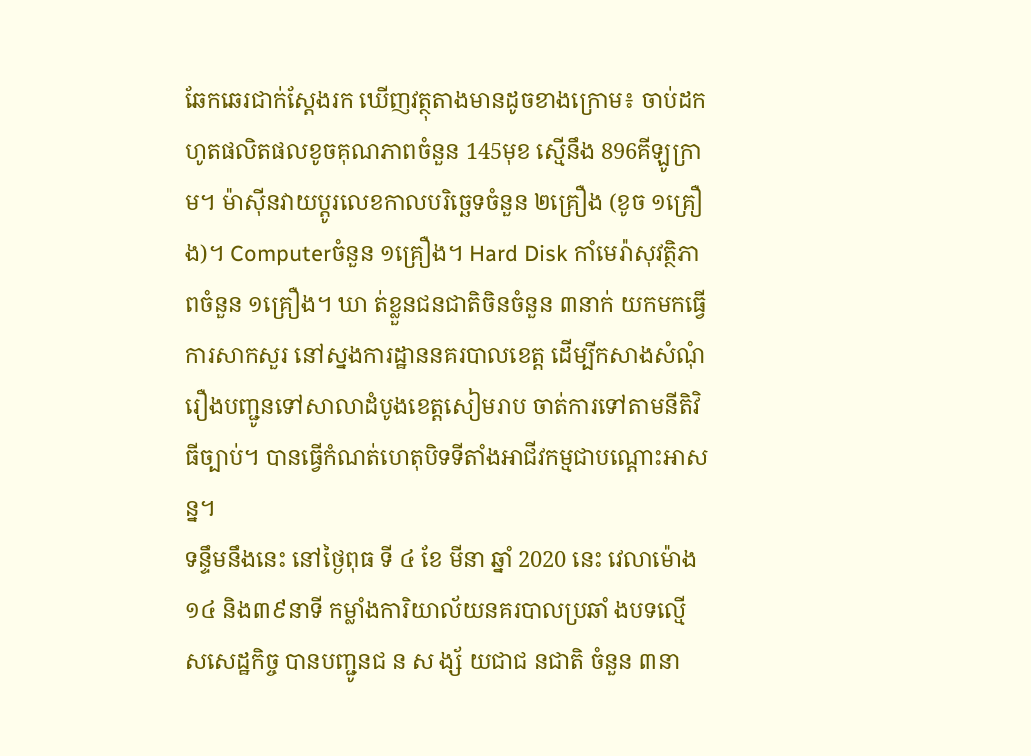ឆែកឆេរជាក់ស្តែងរក ឃើញវត្ថុតាងមានដូចខាងក្រោម៖ ចាប់ដកហូតផលិតផលខូចគុណភាពចំនួន 145មុខ ស្មើនឹង 896គីឡូក្រាម។ ម៉ាស៊ីនវាយប្តូរលេខកាលបរិច្ឆេទចំនួន ២គ្រឿង (ខូច ១គ្រឿង)។ Computerចំនួន ១គ្រឿង។ Hard Disk កាំមេរ៉ាសុវត្ថិភាពចំនួន ១គ្រឿង។ ឃា ត់ខ្លួនជនជាតិចិនចំនួន ៣នាក់ យកមកធ្វើការសាកសួរ នៅស្នងការដ្ឋាននគរបាលខេត្ត ដើម្បីកសាងសំណុំរឿងបញ្ជូនទៅសាលាដំបូងខេត្តសៀមរាប ចាត់ការទៅតាមនីតិវិធីច្បាប់។ បានធ្វើកំណត់ហេតុបិទទីតាំងអាជីវកម្មជាបណ្តោះអាសន្ន។
ទន្ទឹមនឹងនេះ នៅថ្ងៃពុធ ទី ៤ ខែ មីនា ឆ្នាំ 2020 នេះ វេលាម៉ោង ១៤ និង៣៩នាទី កម្លាំងការិយាល័យនគរបាលប្រឆាំ ងបទល្មើសសេដ្ឋកិច្ច បានបញ្ជូនជ ន ស ង្ស័ យជាជ នជាតិ ចំនួន ៣នា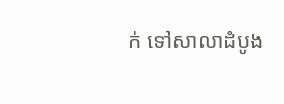ក់ ទៅសាលាដំបូង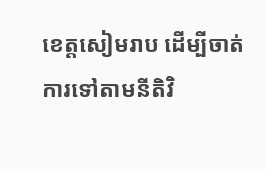ខេត្តសៀមរាប ដើម្បីចាត់ការទៅតាមនីតិវិ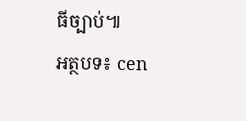ធីច្បាប់៕
អត្ថបទ៖ cen